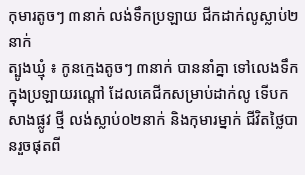កុមារតូចៗ ៣នាក់ លង់ទឹកប្រឡាយ ជីកដាក់លូស្លាប់២នាក់
ត្បូងឃ្មុំ ៖ កូនក្មេងតូចៗ ៣នាក់ បាននាំគ្នា ទៅលេងទឹក ក្នុងប្រឡាយរណ្តៅ ដែលគេជីកសម្រាប់ដាក់លូ ទើបកសាងផ្លូវ ថ្មី លង់ស្លាប់០២នាក់ និងកុមារម្នាក់ ជីវិតថ្លៃបានរួចផុតពី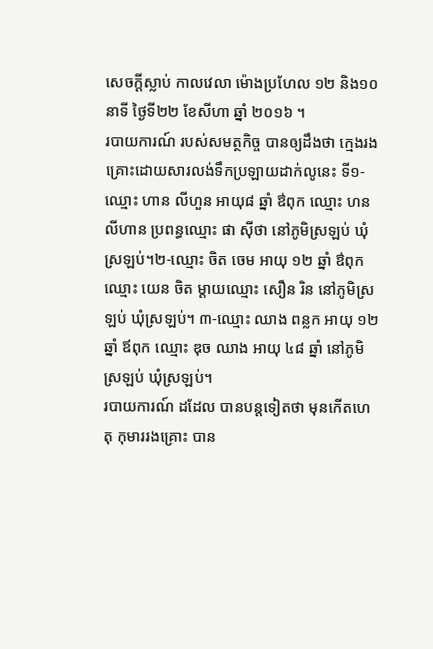សេចក្ដីស្លាប់ កាលវេលា ម៉ោងប្រហែល ១២ និង១០ នាទី ថ្ងៃទី២២ ខែសីហា ឆ្នាំ ២០១៦ ។
របាយការណ៍ របស់សមត្ថកិច្ច បានឲ្យដឹងថា ក្មេងរងគ្រោះដោយសារលង់ទឹកប្រឡាយដាក់លូនេះ ទី១-ឈ្មោះ ហាន លីហួន អាយុ៨ ឆ្នាំ ឳពុក ឈ្មោះ ហន លីហាន ប្រពន្ធឈ្មោះ ផា ស៊ីថា នៅភូមិស្រឡប់ ឃុំស្រឡប់។២-ឈ្មោះ ចិត ចេម អាយុ ១២ ឆ្នាំ ឳពុក ឈ្មោះ យេន ចិត ម្តាយឈ្មោះ សឿន រិន នៅភូមិស្រឡប់ ឃុំស្រឡប់។ ៣-ឈ្មោះ ឈាង ពន្លក អាយុ ១២ ឆ្នាំ ឪពុក ឈ្មោះ ឌុច ឈាង អាយុ ៤៨ ឆ្នាំ នៅភូមិស្រឡប់ ឃុំស្រឡប់។
របាយការណ៍ ដដែល បានបន្ដទៀតថា មុនកើតហេតុ កុមាររងគ្រោះ បាន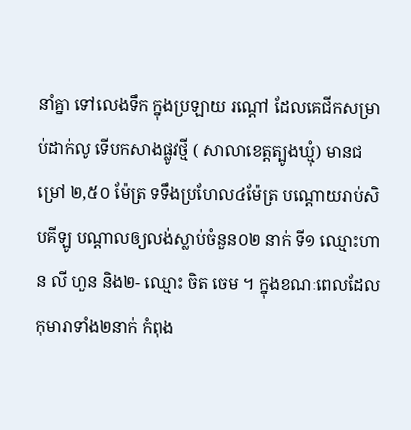នាំគ្នា ទៅលេងទឹក ក្នុងប្រឡាយ រណ្តៅ ដែលគេជីកសម្រាប់ដាក់លូ ទើបកសាងផ្លូវថ្មី ( សាលាខេត្តត្បូងឃ្មុំ) មានជម្រៅ ២,៥០ ម៉ែត្រ ទទឹងប្រហែល៤ម៉ែត្រ បណ្តោយរាប់សិបគីឡូ បណ្តាលឲ្យលង់ស្លាប់ចំនួន០២ នាក់ ទី១ ឈ្មោះហាន លី ហួន និង២- ឈ្មោះ ចិត ចេម ។ ក្នុងខណៈពេលដែលកុមារាទាំង២នាក់ កំពុង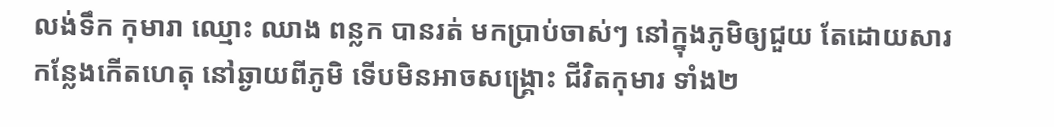លង់ទឹក កុមារា ឈ្មោះ ឈាង ពន្លក បានរត់ មកប្រាប់ចាស់ៗ នៅក្នុងភូមិឲ្យជួយ តែដោយសារកន្លែងកើតហេតុ នៅឆ្ងាយពីភូមិ ទើបមិនអាចសង្គ្រោះ ជីវិតកុមារ ទាំង២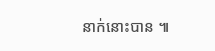នាក់នោះបាន ៕